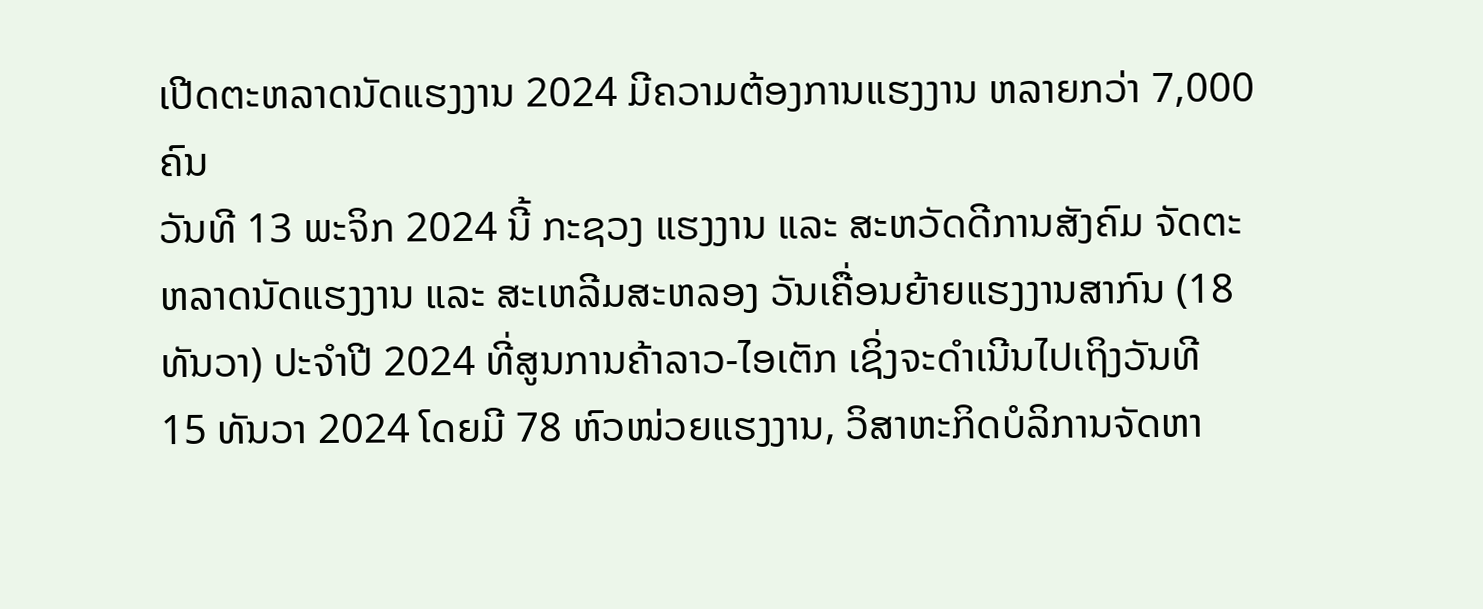ເປີດຕະຫລາດນັດແຮງງານ 2024 ມີຄວາມຕ້ອງການແຮງງານ ຫລາຍກວ່າ 7,000 ຄົນ
ວັນທີ 13 ພະຈິກ 2024 ນີ້ ກະຊວງ ແຮງງານ ແລະ ສະຫວັດດີການສັງຄົມ ຈັດຕະຫລາດນັດແຮງງານ ແລະ ສະເຫລີມສະຫລອງ ວັນເຄື່ອນຍ້າຍແຮງງານສາກົນ (18 ທັນວາ) ປະຈຳປີ 2024 ທີ່ສູນການຄ້າລາວ-ໄອເຕັກ ເຊິ່ງຈະດຳເນີນໄປເຖິງວັນທີ 15 ທັນວາ 2024 ໂດຍມີ 78 ຫົວໜ່ວຍແຮງງານ, ວິສາຫະກິດບໍລິການຈັດຫາ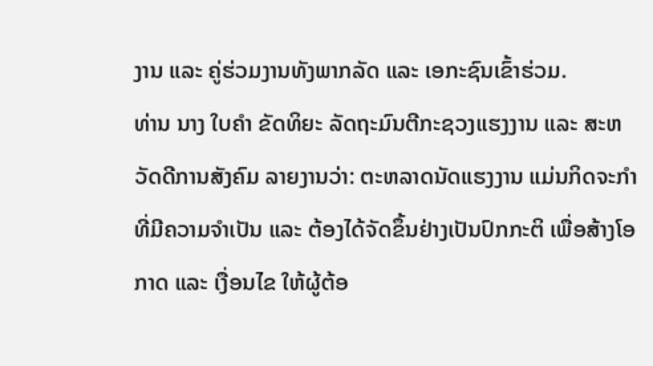ງານ ແລະ ຄູ່ຮ່ວມງານທັງພາກລັດ ແລະ ເອກະຊົນເຂົ້າຮ່ວມ.
ທ່ານ ນາງ ໃບຄຳ ຂັດທິຍະ ລັດຖະມົນຕີກະຊວງແຮງງານ ແລະ ສະຫວັດດີການສັງຄົມ ລາຍງານວ່າ: ຕະຫລາດນັດແຮງງານ ແມ່ນກິດຈະກຳທີ່ມີຄວາມຈໍາເປັນ ແລະ ຕ້ອງໄດ້ຈັດຂຶ້ນຢ່າງເປັນປົກກະຕິ ເພື່ອສ້າງໂອກາດ ແລະ ເງື່ອນໄຂ ໃຫ້ຜູ້ຕ້ອ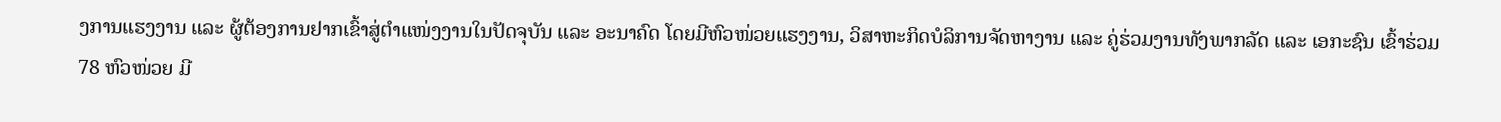ງການແຮງງານ ແລະ ຜູ້ຕ້ອງການຢາກເຂົ້າສູ່ຕໍາແໜ່ງງານໃນປັດຈຸບັນ ແລະ ອະນາຄົດ ໂດຍມີຫົວໜ່ວຍແຮງງານ, ວິສາຫະກິດບໍລິການຈັດຫາງານ ແລະ ຄູ່ຮ່ວມງານທັງພາກລັດ ແລະ ເອກະຊົນ ເຂົ້າຮ່ວມ 78 ຫົວໜ່ວຍ ມີ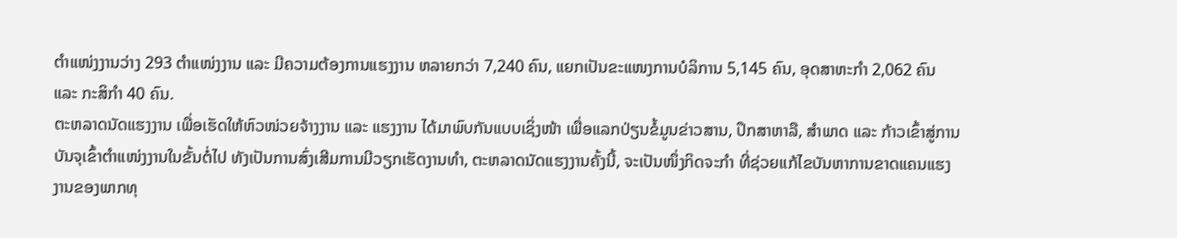ຕໍາແໜ່ງງານວ່າງ 293 ຕໍາແໜ່ງງານ ແລະ ມີຄວາມຕ້ອງການແຮງງານ ຫລາຍກວ່າ 7,240 ຄົນ, ແຍກເປັນຂະແໜງການບໍລິການ 5,145 ຄົນ, ອຸດສາຫະກໍາ 2,062 ຄົນ ແລະ ກະສິກໍາ 40 ຄົນ.
ຕະຫລາດນັດແຮງງານ ເພື່ອເຮັດໃຫ້ຫົວໜ່ວຍຈ້າງງານ ແລະ ແຮງງານ ໄດ້ມາພົບກັນແບບເຊິ່ງໜ້າ ເພື່ອແລກປ່ຽນຂໍ້ມູນຂ່າວສານ, ປຶກສາຫາລື, ສຳພາດ ແລະ ກ້າວເຂົ້າສູ່ການບັນຈຸເຂົ້າຕຳແໜ່ງງານໃນຂັ້ນຕໍ່ໄປ ທັງເປັນການສົ່ງເສີມການມີວຽກເຮັດງານທຳ, ຕະຫລາດນັດແຮງງານຄັ້ງນີ້, ຈະເປັນໜຶ່ງກິດຈະກຳ ທີ່ຊ່ວຍແກ້ໄຂບັນຫາການຂາດແຄນແຮງງານຂອງພາກທຸ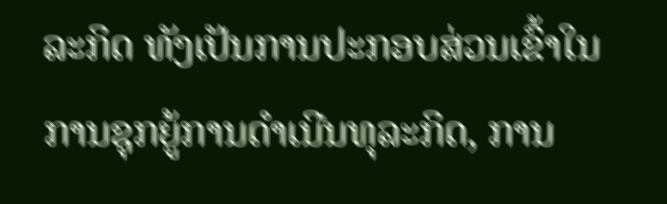ລະກິດ ທັງເປັນການປະກອບສ່ວນເຂົ້າໃນການຊຸກຍູ້ການດຳເນີນທຸລະກິດ, ການ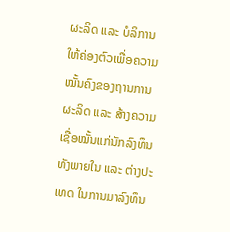ຜະລິດ ແລະ ບໍລິການໃຫ້ຄ່ອງຕົວເພື່ອຄວາມໝັ້ນຄົງຂອງຖານການຜະລິດ ແລະ ສ້າງຄວາມ ເຊື່ອໝັ້ນແກ່ນັກລົງທຶນທັງພາຍໃນ ແລະ ຕ່າງປະເທດ ໃນການມາລົງທຶນ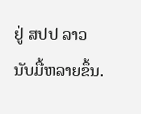ຢູ່ ສປປ ລາວ ນັບມື້ຫລາຍຂຶ້ນ.